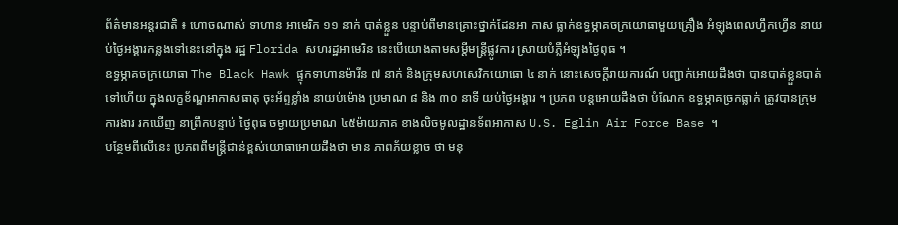ព័ត៌មានអន្តរជាតិ ៖ ហោចណាស់ ទាហាន អាមេរិក ១១ នាក់ បាត់ខ្លួន បន្ទាប់ពីមានគ្រោះថ្នាក់ដែនអា កាស ធ្លាក់ឧទ្ធម្ភាគចក្រយោធាមួយគ្រឿង អំឡុងពេលហ្វឹកហ្វើន នាយប់ថ្ងៃអង្គារកន្លងទៅនេះនៅក្នុង រដ្ឋ Florida សហរដ្ឋអាមេរិន នេះបើយោងតាមសម្តីមន្រ្តីផ្លូវការ ស្រាយបំភ្លឺអំឡុងថ្ងៃពុធ ។
ឧទ្ធម្ភាគចក្រយោធា The Black Hawk ផ្ទុកទាហានម៉ារីន ៧ នាក់ និងក្រុមសហសេវិកយោធោ ៤ នាក់ នោះសេចក្តីរាយការណ៍ បញ្ជាក់អោយដឹងថា បានបាត់ខ្លួនបាត់ទៅហើយ ក្នុងលក្ខខ័ណ្ឌអាកាសធាតុ ចុះអ័ព្ទខ្លាំង នាយប់ម៉ោង ប្រមាណ ៨ និង ៣០ នាទី យប់ថ្ងៃអង្គារ ។ ប្រភព បន្តអោយដឹងថា បំណែក ឧទ្ធម្ភាគច្រកធ្លាក់ ត្រូវបានក្រុមការងារ រកឃើញ នាព្រឹកបន្ទាប់ ថ្ងៃពុធ ចម្ងាយប្រមាណ ៤៥ម៉ាយភាគ ខាងលិចមូលដ្ឋានទ័ពអាកាស U.S. Eglin Air Force Base ។
បន្ថែមពីលើនេះ ប្រភពពីមន្រ្តីជាន់ខ្ពស់យោធាអោយដឹងថា មាន ភាពភ័យខ្លាច ថា មនុ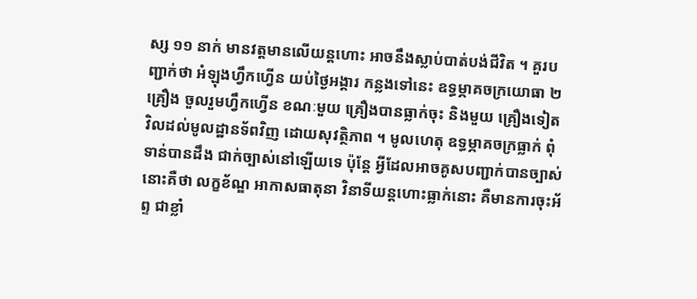ស្ស ១១ នាក់ មានវត្តមានលើយន្តហោះ អាចនឹងស្លាប់បាត់បង់ជីវិត ។ គួរបញ្ជាក់ថា អំឡុងហ្វឹកហ្វើន យប់ថ្ងៃអង្គារ កន្លងទៅនេះ ឧទ្ធម្ភាគចក្រយោធា ២ គ្រឿង ចួលរួមហ្វឹកហ្វើន ខណៈមួយ គ្រឿងបានធ្លាក់ចុះ និងមួយ គ្រឿងទៀត វិលដល់មូលដ្ឋានទ័ពវិញ ដោយសុវត្ថិភាព ។ មូលហេតុ ឧទ្ធម្ភាគចក្រធ្លាក់ ពុំទាន់បានដឹង ជាក់ច្បាស់នៅឡើយទេ ប៉ុន្តែ អ្វីដែលអាចគូសបញ្ជាក់បានច្បាស់នោះគឺថា លក្ខខ័ណ្ឌ អាកាសធាតុនា វិនាទីយន្តហោះធ្លាក់នោះ គឺមានការចុះអ័ព្ទ ជាខ្លាំ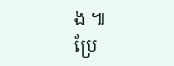ង ៕
ប្រែ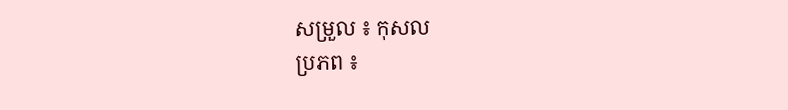សម្រួល ៖ កុសល
ប្រភព ៖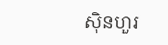ស៊ិនហួរ